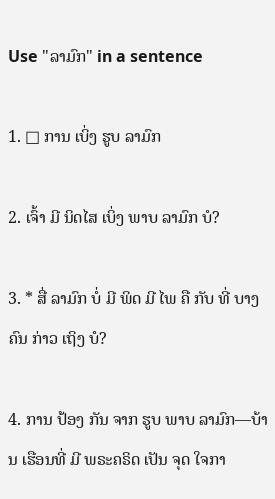Use "ລາມົກ" in a sentence

1. □ ການ ເບິ່ງ ຮູບ ລາມົກ

2. ເຈົ້າ ມີ ນິດໄສ ເບິ່ງ ພາບ ລາມົກ ບໍ?

3. * ສື່ ລາມົກ ບໍ່ ມີ ພິດ ມີ ໄພ ຄື ກັບ ທີ່ ບາງ ຄົນ ກ່າວ ເຖິງ ບໍ?

4. ການ ປ້ອງ ກັນ ຈາກ ຮູບ ພາບ ລາມົກ—ບ້ານ ເຮືອນທີ່ ມີ ພຣະຄຣິດ ເປັນ ຈຸດ ໃຈກາ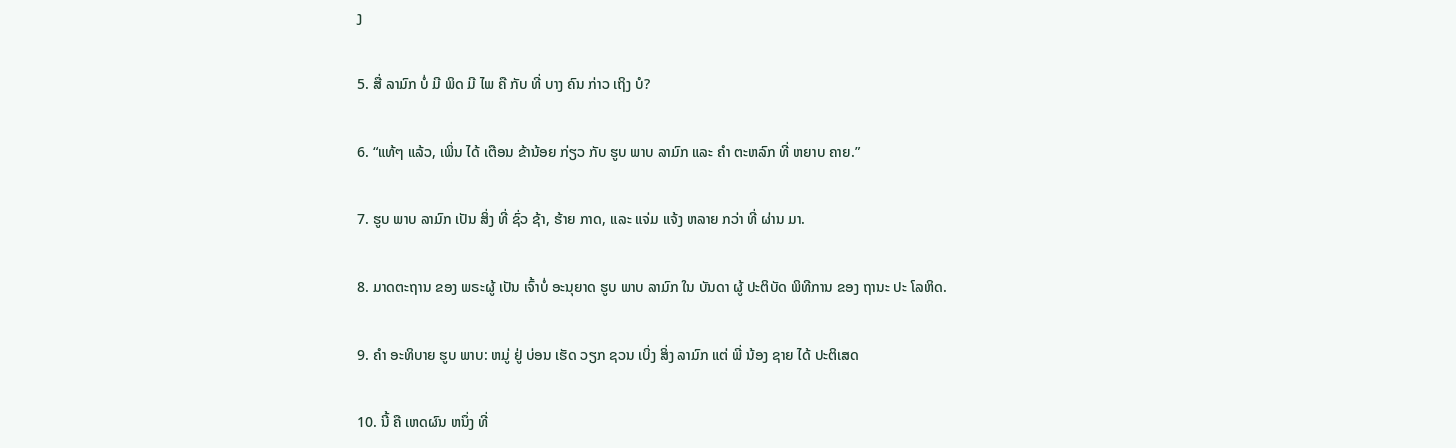ງ

5. ສື່ ລາມົກ ບໍ່ ມີ ພິດ ມີ ໄພ ຄື ກັບ ທີ່ ບາງ ຄົນ ກ່າວ ເຖິງ ບໍ?

6. “ແທ້ໆ ແລ້ວ, ເພິ່ນ ໄດ້ ເຕືອນ ຂ້ານ້ອຍ ກ່ຽວ ກັບ ຮູບ ພາບ ລາມົກ ແລະ ຄໍາ ຕະຫລົກ ທີ່ ຫຍາບ ຄາຍ.”

7. ຮູບ ພາບ ລາມົກ ເປັນ ສິ່ງ ທີ່ ຊົ່ວ ຊ້າ, ຮ້າຍ ກາດ, ແລະ ແຈ່ມ ແຈ້ງ ຫລາຍ ກວ່າ ທີ່ ຜ່ານ ມາ.

8. ມາດຕະຖານ ຂອງ ພຣະຜູ້ ເປັນ ເຈົ້າບໍ່ ອະນຸຍາດ ຮູບ ພາບ ລາມົກ ໃນ ບັນດາ ຜູ້ ປະຕິບັດ ພິທີການ ຂອງ ຖານະ ປະ ໂລຫິດ.

9. ຄໍາ ອະທິບາຍ ຮູບ ພາບ: ຫມູ່ ຢູ່ ບ່ອນ ເຮັດ ວຽກ ຊວນ ເບິ່ງ ສິ່ງ ລາມົກ ແຕ່ ພີ່ ນ້ອງ ຊາຍ ໄດ້ ປະຕິເສດ

10. ນີ້ ຄື ເຫດຜົນ ຫນຶ່ງ ທີ່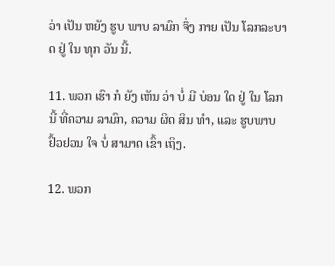ວ່າ ເປັນ ຫຍັງ ຮູບ ພາບ ລາມົກ ຈຶ່ງ ກາຍ ເປັນ ໂລກລະບາດ ຢູ່ ໃນ ທຸກ ວັນ ນີ້.

11. ພວກ ເຮົາ ກໍ ຍັງ ເຫັນ ວ່າ ບໍ່ ມີ ບ່ອນ ໃດ ຢູ່ ໃນ ໂລກ ນີ້ ທີ່ຄວາມ ລາມົກ, ຄວາມ ຜິດ ສິນ ທໍາ, ແລະ ຮູບພາບ ຢົ້ວຢວນ ໃຈ ບໍ່ ສາມາດ ເຂົ້າ ເຖິງ.

12. ພວກ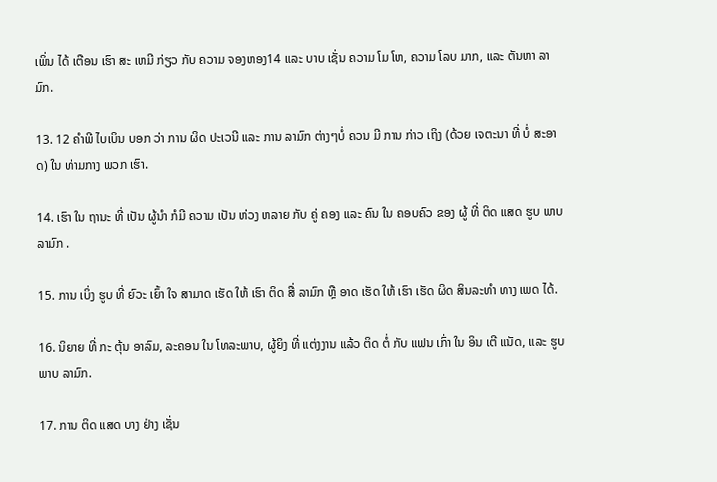ເພິ່ນ ໄດ້ ເຕືອນ ເຮົາ ສະ ເຫມີ ກ່ຽວ ກັບ ຄວາມ ຈອງຫອງ14 ແລະ ບາບ ເຊັ່ນ ຄວາມ ໂມ ໂຫ, ຄວາມ ໂລບ ມາກ, ແລະ ຕັນຫາ ລາມົກ.

13. 12 ຄໍາພີ ໄບເບິນ ບອກ ວ່າ ການ ຜິດ ປະເວນີ ແລະ ການ ລາມົກ ຕ່າງໆບໍ່ ຄວນ ມີ ການ ກ່າວ ເຖິງ (ດ້ວຍ ເຈຕະນາ ທີ່ ບໍ່ ສະອາດ) ໃນ ທ່າມກາງ ພວກ ເຮົາ.

14. ເຮົາ ໃນ ຖານະ ທີ່ ເປັນ ຜູ້ນໍາ ກໍມີ ຄວາມ ເປັນ ຫ່ວງ ຫລາຍ ກັບ ຄູ່ ຄອງ ແລະ ຄົນ ໃນ ຄອບຄົວ ຂອງ ຜູ້ ທີ່ ຕິດ ແສດ ຮູບ ພາບ ລາມົກ .

15. ການ ເບິ່ງ ຮູບ ທີ່ ຍົວະ ເຍົ້າ ໃຈ ສາມາດ ເຮັດ ໃຫ້ ເຮົາ ຕິດ ສື່ ລາມົກ ຫຼື ອາດ ເຮັດ ໃຫ້ ເຮົາ ເຮັດ ຜິດ ສິນລະທໍາ ທາງ ເພດ ໄດ້.

16. ນິຍາຍ ທີ່ ກະ ຕຸ້ນ ອາລົມ, ລະຄອນ ໃນ ໂທລະພາບ, ຜູ້ຍິງ ທີ່ ແຕ່ງງານ ແລ້ວ ຕິດ ຕໍ່ ກັບ ແຟນ ເກົ່າ ໃນ ອິນ ເຕີ ແນັດ, ແລະ ຮູບ ພາບ ລາມົກ.

17. ການ ຕິດ ແສດ ບາງ ຢ່າງ ເຊັ່ນ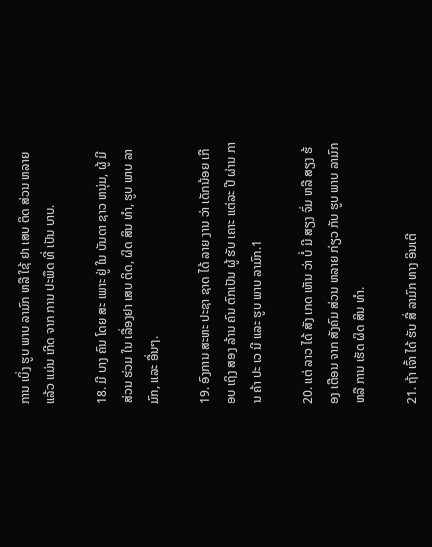ການ ເບິ່ງ ຮູບ ພາບ ລາມົກ ຫລື ໃຊ້ ຢາ ເສບ ຕິດ ສ່ວນ ຫລາຍ ແລ້ວ ແມ່ນ ເກີດ ຈາກ ການ ປະພຶດ ທີ່ ເປັນ ບາບ.

18. ມີ ບາງ ຄົນ ໂດຍ ສະ ເພາະ ຢູ່ ໃນ ບັນດາ ຊາວ ຫນຸ່ມ, ຜູ້ ມີ ສ່ວນ ຮ່ວມ ໃນ ເລື່ອງຢາ ເສບ ຕິດ, ຜິດ ສິນ ທໍາ, ຮູບ ພາບ ລາມົກ, ແລະ ອື່ນໆ.

19. ອົງການ ສະຫະ ປະຊາ ຊາດ ໄດ້ ລາຍ ງານ ວ່າ ເດັກນ້ອຍ ເກືອບ ເຖິງ ສອງ ລ້ານ ຄົນ ຕົກເປັນ ຜູ້ ຮັບ ເຄາະ ແຕ່ລະ ປີ ຜ່ານ ການ ຄ້າ ປະ ເວ ນີ ແລະ ຮູບ ພາບ ລາມົກ.1

20. ແຕ່ ລາວ ໄດ້ ສັງ ເກດ ເຫັນ ວ່າ ບໍ່ ມີ ສຽງ ຈົ່ມ ຫລື ສຽງ ຮ້ອງ ເຕືອນ ຈາກ ສັງຄົມ ສ່ວນ ຫລາຍ ກ່ຽວ ກັບ ຮູບ ພາບ ລາມົກ ຫລື ການ ເຮັດ ຜິດ ສິນ ທໍາ.

21. ຖ້າ ເຈົ້າ ໄດ້ ຮັບ ສື່ ລາມົກ ທາງ ອິນເຕີ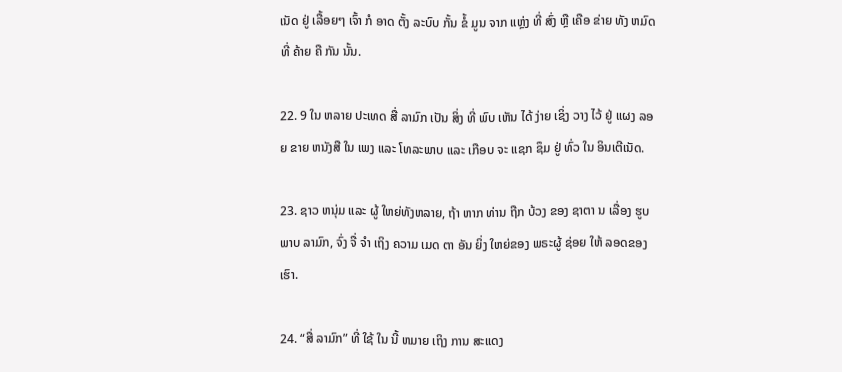ເນັດ ຢູ່ ເລື້ອຍໆ ເຈົ້າ ກໍ ອາດ ຕັ້ງ ລະບົບ ກັ້ນ ຂໍ້ ມູນ ຈາກ ແຫຼ່ງ ທີ່ ສົ່ງ ຫຼື ເຄືອ ຂ່າຍ ທັງ ຫມົດ ທີ່ ຄ້າຍ ຄື ກັນ ນັ້ນ.

22. 9 ໃນ ຫລາຍ ປະເທດ ສື່ ລາມົກ ເປັນ ສິ່ງ ທີ່ ພົບ ເຫັນ ໄດ້ ງ່າຍ ເຊິ່ງ ວາງ ໄວ້ ຢູ່ ແຜງ ລອຍ ຂາຍ ຫນັງສື ໃນ ເພງ ແລະ ໂທລະພາບ ແລະ ເກືອບ ຈະ ແຊກ ຊຶມ ຢູ່ ທົ່ວ ໃນ ອິນເຕີເນັດ.

23. ຊາວ ຫນຸ່ມ ແລະ ຜູ້ ໃຫຍ່ທັງຫລາຍ, ຖ້າ ຫາກ ທ່ານ ຖືກ ບ້ວງ ຂອງ ຊາຕາ ນ ເລື່ອງ ຮູບ ພາບ ລາມົກ, ຈົ່ງ ຈື່ ຈໍາ ເຖິງ ຄວາມ ເມດ ຕາ ອັນ ຍິ່ງ ໃຫຍ່ຂອງ ພຣະຜູ້ ຊ່ອຍ ໃຫ້ ລອດຂອງ ເຮົາ.

24. “ສື່ ລາມົກ” ທີ່ ໃຊ້ ໃນ ນີ້ ຫມາຍ ເຖິງ ການ ສະແດງ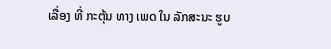ເລື່ອງ ທີ່ ກະຕຸ້ນ ທາງ ເພດ ໃນ ລັກສະນະ ຮູບ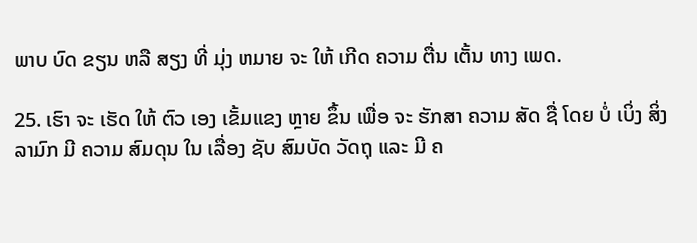ພາບ ບົດ ຂຽນ ຫລື ສຽງ ທີ່ ມຸ່ງ ຫມາຍ ຈະ ໃຫ້ ເກີດ ຄວາມ ຕື່ນ ເຕັ້ນ ທາງ ເພດ.

25. ເຮົາ ຈະ ເຮັດ ໃຫ້ ຕົວ ເອງ ເຂັ້ມແຂງ ຫຼາຍ ຂຶ້ນ ເພື່ອ ຈະ ຮັກສາ ຄວາມ ສັດ ຊື່ ໂດຍ ບໍ່ ເບິ່ງ ສິ່ງ ລາມົກ ມີ ຄວາມ ສົມດຸນ ໃນ ເລື່ອງ ຊັບ ສົມບັດ ວັດຖຸ ແລະ ມີ ຄ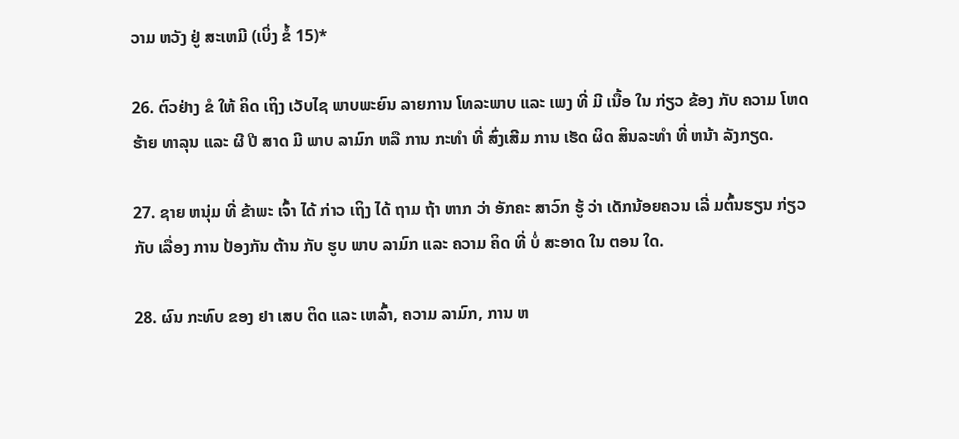ວາມ ຫວັງ ຢູ່ ສະເຫມີ (ເບິ່ງ ຂໍ້ 15)*

26. ຕົວຢ່າງ ຂໍ ໃຫ້ ຄິດ ເຖິງ ເວັບໄຊ ພາບພະຍົນ ລາຍການ ໂທລະພາບ ແລະ ເພງ ທີ່ ມີ ເນື້ອ ໃນ ກ່ຽວ ຂ້ອງ ກັບ ຄວາມ ໂຫດ ຮ້າຍ ທາລຸນ ແລະ ຜີ ປີ ສາດ ມີ ພາບ ລາມົກ ຫລື ການ ກະທໍາ ທີ່ ສົ່ງເສີມ ການ ເຮັດ ຜິດ ສິນລະທໍາ ທີ່ ຫນ້າ ລັງກຽດ.

27. ຊາຍ ຫນຸ່ມ ທີ່ ຂ້າພະ ເຈົ້າ ໄດ້ ກ່າວ ເຖິງ ໄດ້ ຖາມ ຖ້າ ຫາກ ວ່າ ອັກຄະ ສາວົກ ຮູ້ ວ່າ ເດັກນ້ອຍຄວນ ເລີ່ ມຕົ້ນຮຽນ ກ່ຽວ ກັບ ເລື່ອງ ການ ປ້ອງກັນ ຕ້ານ ກັບ ຮູບ ພາບ ລາມົກ ແລະ ຄວາມ ຄິດ ທີ່ ບໍ່ ສະອາດ ໃນ ຕອນ ໃດ.

28. ຜົນ ກະທົບ ຂອງ ຢາ ເສບ ຕິດ ແລະ ເຫລົ້າ, ຄວາມ ລາມົກ, ການ ຫ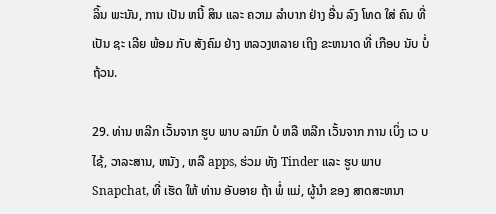ລິ້ນ ພະນັນ, ການ ເປັນ ຫນີ້ ສິນ ແລະ ຄວາມ ລໍາບາກ ຢ່າງ ອື່ນ ລົງ ໂທດ ໃສ່ ຄົນ ທີ່ເປັນ ຊະ ເລີຍ ພ້ອມ ກັບ ສັງຄົມ ຢ່າງ ຫລວງຫລາຍ ເຖິງ ຂະຫນາດ ທີ່ ເກືອບ ນັບ ບໍ່ ຖ້ວນ.

29. ທ່ານ ຫລີກ ເວັ້ນຈາກ ຮູບ ພາບ ລາມົກ ບໍ ຫລື ຫລີກ ເວັ້ນຈາກ ການ ເບິ່ງ ເວ ບ ໄຊ້, ວາລະສານ, ຫນັງ , ຫລື apps, ຮ່ວມ ທັງ Tinder ແລະ ຮູບ ພາບ Snapchat, ທີ່ ເຮັດ ໃຫ້ ທ່ານ ອັບອາຍ ຖ້າ ພໍ່ ແມ່, ຜູ້ນໍາ ຂອງ ສາດສະຫນາ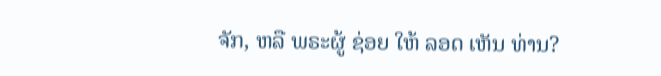ຈັກ, ຫລື ພຣະຜູ້ ຊ່ອຍ ໃຫ້ ລອດ ເຫັນ ທ່ານ?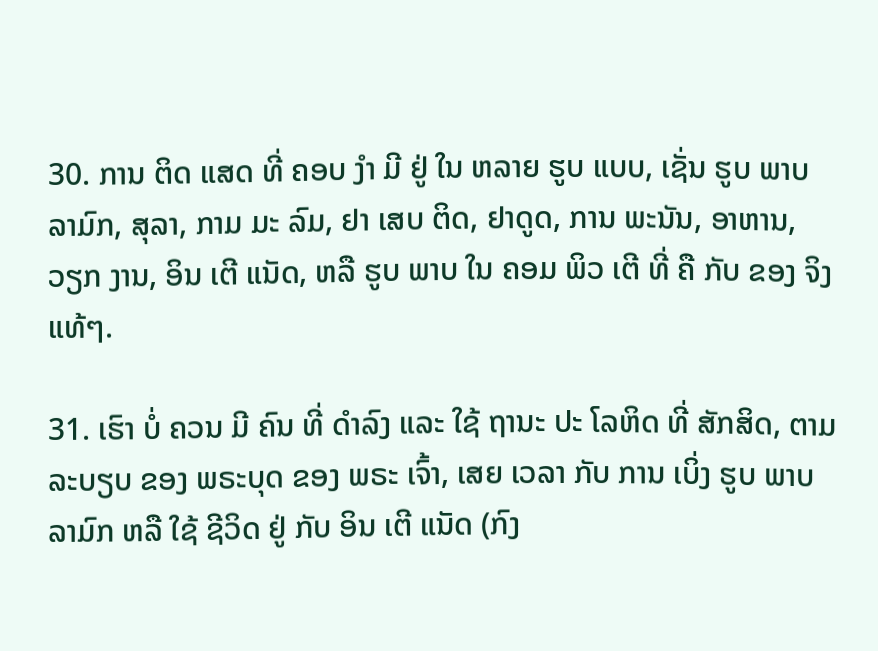30. ການ ຕິດ ແສດ ທີ່ ຄອບ ງໍາ ມີ ຢູ່ ໃນ ຫລາຍ ຮູບ ແບບ, ເຊັ່ນ ຮູບ ພາບ ລາມົກ, ສຸລາ, ກາມ ມະ ລົມ, ຢາ ເສບ ຕິດ, ຢາດູດ, ການ ພະນັນ, ອາຫານ, ວຽກ ງານ, ອິນ ເຕີ ແນັດ, ຫລື ຮູບ ພາບ ໃນ ຄອມ ພິວ ເຕີ ທີ່ ຄື ກັບ ຂອງ ຈິງ ແທ້ໆ.

31. ເຮົາ ບໍ່ ຄວນ ມີ ຄົນ ທີ່ ດໍາລົງ ແລະ ໃຊ້ ຖານະ ປະ ໂລຫິດ ທີ່ ສັກສິດ, ຕາມ ລະບຽບ ຂອງ ພຣະບຸດ ຂອງ ພຣະ ເຈົ້າ, ເສຍ ເວລາ ກັບ ການ ເບິ່ງ ຮູບ ພາບ ລາມົກ ຫລື ໃຊ້ ຊີວິດ ຢູ່ ກັບ ອິນ ເຕີ ແນັດ (ກົງ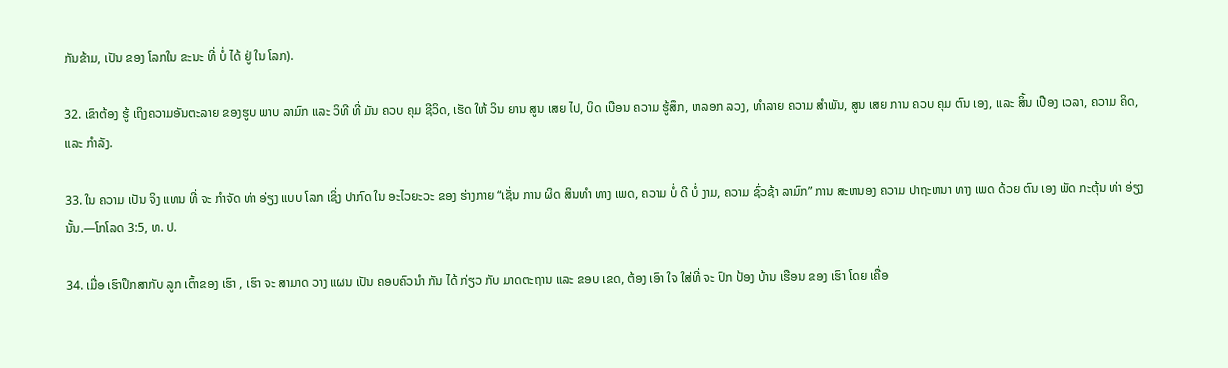ກັນຂ້າມ, ເປັນ ຂອງ ໂລກໃນ ຂະນະ ທີ່ ບໍ່ ໄດ້ ຢູ່ ໃນ ໂລກ).

32. ເຂົາຕ້ອງ ຮູ້ ເຖິງຄວາມອັນຕະລາຍ ຂອງຮູບ ພາບ ລາມົກ ແລະ ວິທີ ທີ່ ມັນ ຄວບ ຄຸມ ຊີວິດ, ເຮັດ ໃຫ້ ວິນ ຍານ ສູນ ເສຍ ໄປ, ບິດ ເບືອນ ຄວາມ ຮູ້ສຶກ, ຫລອກ ລວງ, ທໍາລາຍ ຄວາມ ສໍາພັນ, ສູນ ເສຍ ການ ຄວບ ຄຸມ ຕົນ ເອງ, ແລະ ສິ້ນ ເປືອງ ເວລາ, ຄວາມ ຄິດ, ແລະ ກໍາລັງ.

33. ໃນ ຄວາມ ເປັນ ຈິງ ແທນ ທີ່ ຈະ ກໍາຈັດ ທ່າ ອ່ຽງ ແບບ ໂລກ ເຊິ່ງ ປາກົດ ໃນ ອະໄວຍະວະ ຂອງ ຮ່າງກາຍ “ເຊັ່ນ ການ ຜິດ ສິນທໍາ ທາງ ເພດ, ຄວາມ ບໍ່ ດີ ບໍ່ ງາມ, ຄວາມ ຊົ່ວຊ້າ ລາມົກ” ການ ສະຫນອງ ຄວາມ ປາຖະຫນາ ທາງ ເພດ ດ້ວຍ ຕົນ ເອງ ພັດ ກະຕຸ້ນ ທ່າ ອ່ຽງ ນັ້ນ.—ໂກໂລດ 3:5, ທ. ປ.

34. ເມື່ອ ເຮົາປຶກສາກັບ ລູກ ເຕົ້າຂອງ ເຮົາ , ເຮົາ ຈະ ສາມາດ ວາງ ແຜນ ເປັນ ຄອບຄົວນໍາ ກັນ ໄດ້ ກ່ຽວ ກັບ ມາດຕະຖານ ແລະ ຂອບ ເຂດ, ຕ້ອງ ເອົາ ໃຈ ໃສ່ທີ່ ຈະ ປົກ ປ້ອງ ບ້ານ ເຮືອນ ຂອງ ເຮົາ ໂດຍ ເຄື່ອ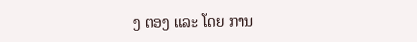ງ ຕອງ ແລະ ໂດຍ ການ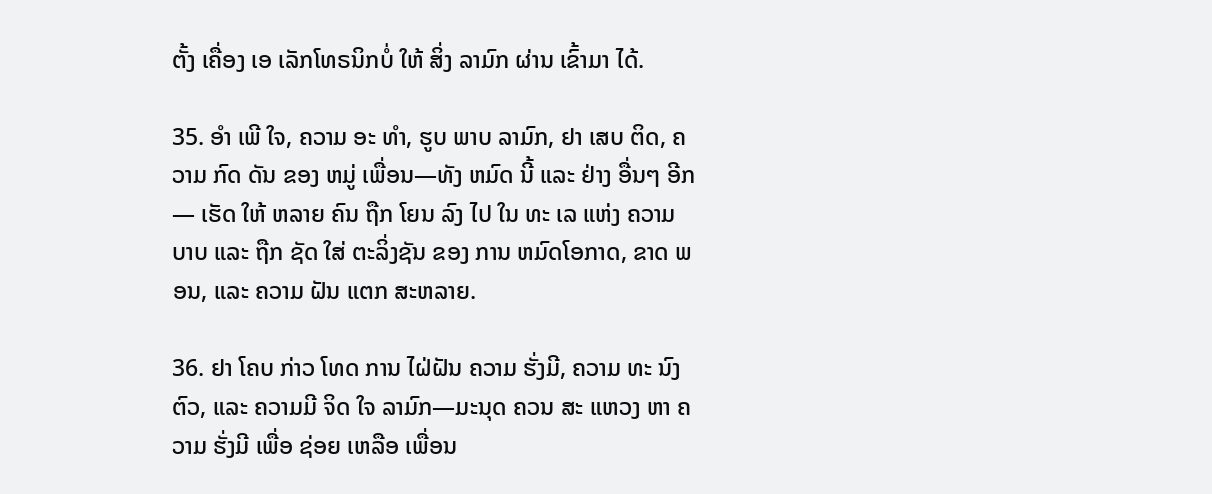ຕັ້ງ ເຄື່ອງ ເອ ເລັກໂທຣນິກບໍ່ ໃຫ້ ສິ່ງ ລາມົກ ຜ່ານ ເຂົ້າມາ ໄດ້.

35. ອໍາ ເພີ ໃຈ, ຄວາມ ອະ ທໍາ, ຮູບ ພາບ ລາມົກ, ຢາ ເສບ ຕິດ, ຄວາມ ກົດ ດັນ ຂອງ ຫມູ່ ເພື່ອນ—ທັງ ຫມົດ ນີ້ ແລະ ຢ່າງ ອື່ນໆ ອີກ— ເຮັດ ໃຫ້ ຫລາຍ ຄົນ ຖືກ ໂຍນ ລົງ ໄປ ໃນ ທະ ເລ ແຫ່ງ ຄວາມ ບາບ ແລະ ຖືກ ຊັດ ໃສ່ ຕະລິ່ງຊັນ ຂອງ ການ ຫມົດໂອກາດ, ຂາດ ພອນ, ແລະ ຄວາມ ຝັນ ແຕກ ສະຫລາຍ.

36. ຢາ ໂຄບ ກ່າວ ໂທດ ການ ໄຝ່ຝັນ ຄວາມ ຮັ່ງມີ, ຄວາມ ທະ ນົງ ຕົວ, ແລະ ຄວາມມີ ຈິດ ໃຈ ລາມົກ—ມະນຸດ ຄວນ ສະ ແຫວງ ຫາ ຄວາມ ຮັ່ງມີ ເພື່ອ ຊ່ອຍ ເຫລືອ ເພື່ອນ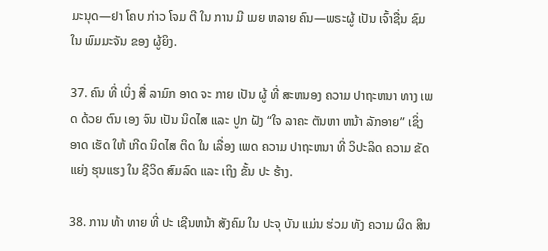ມະນຸດ—ຢາ ໂຄບ ກ່າວ ໂຈມ ຕີ ໃນ ການ ມີ ເມຍ ຫລາຍ ຄົນ—ພຣະຜູ້ ເປັນ ເຈົ້າຊື່ນ ຊົມ ໃນ ພົມມະຈັນ ຂອງ ຜູ້ຍິງ.

37. ຄົນ ທີ່ ເບິ່ງ ສື່ ລາມົກ ອາດ ຈະ ກາຍ ເປັນ ຜູ້ ທີ່ ສະຫນອງ ຄວາມ ປາຖະຫນາ ທາງ ເພດ ດ້ວຍ ຕົນ ເອງ ຈົນ ເປັນ ນິດໄສ ແລະ ປູກ ຝັງ “ໃຈ ລາຄະ ຕັນຫາ ຫນ້າ ລັກອາຍ” ເຊິ່ງ ອາດ ເຮັດ ໃຫ້ ເກີດ ນິດໄສ ຕິດ ໃນ ເລື່ອງ ເພດ ຄວາມ ປາຖະຫນາ ທີ່ ວິປະລິດ ຄວາມ ຂັດ ແຍ່ງ ຮຸນແຮງ ໃນ ຊີວິດ ສົມລົດ ແລະ ເຖິງ ຂັ້ນ ປະ ຮ້າງ.

38. ການ ທ້າ ທາຍ ທີ່ ປະ ເຊີນຫນ້າ ສັງຄົມ ໃນ ປະຈຸ ບັນ ແມ່ນ ຮ່ວມ ທັງ ຄວາມ ຜິດ ສິນ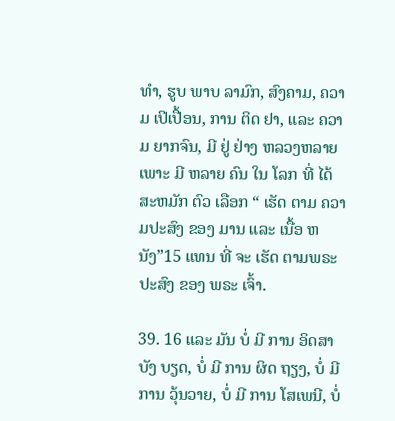ທໍາ, ຮູບ ພາບ ລາມົກ, ສົງຄາມ, ຄວາມ ເປິເປື້ອນ, ການ ຕິດ ຢາ, ແລະ ຄວາມ ຍາກຈົນ, ມີ ຢູ່ ຢ່າງ ຫລວງຫລາຍ ເພາະ ມີ ຫລາຍ ຄົນ ໃນ ໂລກ ທີ່ ໄດ້ ສະຫມັກ ຕົວ ເລືອກ “ ເຮັດ ຕາມ ຄວາມປະສົງ ຂອງ ມານ ແລະ ເນື້ອ ຫນັງ”15 ແທນ ທີ່ ຈະ ເຮັດ ຕາມພຣະ ປະສົງ ຂອງ ພຣະ ເຈົ້າ.

39. 16 ແລະ ມັນ ບໍ່ ມີ ການ ອິດສາ ບັງ ບຽດ, ບໍ່ ມີ ການ ຜິດ ຖຽງ, ບໍ່ ມີ ການ ວຸ້ນວາຍ, ບໍ່ ມີ ການ ໂສເພນີ, ບໍ່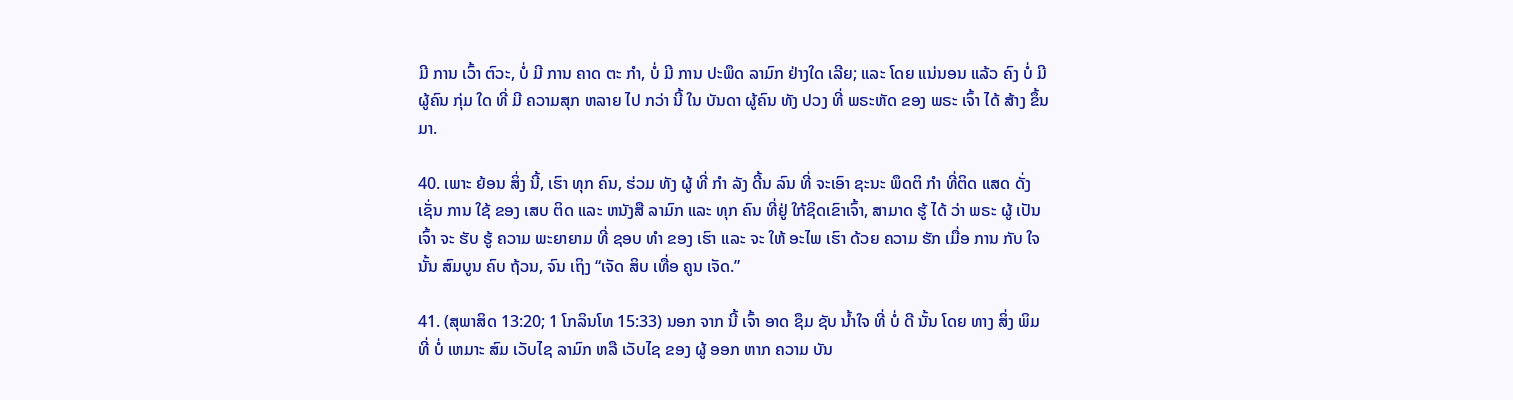ມີ ການ ເວົ້າ ຕົວະ, ບໍ່ ມີ ການ ຄາດ ຕະ ກໍາ, ບໍ່ ມີ ການ ປະພຶດ ລາມົກ ຢ່າງໃດ ເລີຍ; ແລະ ໂດຍ ແນ່ນອນ ແລ້ວ ຄົງ ບໍ່ ມີ ຜູ້ຄົນ ກຸ່ມ ໃດ ທີ່ ມີ ຄວາມສຸກ ຫລາຍ ໄປ ກວ່າ ນີ້ ໃນ ບັນດາ ຜູ້ຄົນ ທັງ ປວງ ທີ່ ພຣະຫັດ ຂອງ ພຣະ ເຈົ້າ ໄດ້ ສ້າງ ຂຶ້ນ ມາ.

40. ເພາະ ຍ້ອນ ສິ່ງ ນີ້, ເຮົາ ທຸກ ຄົນ, ຮ່ວມ ທັງ ຜູ້ ທີ່ ກໍາ ລັງ ດີ້ນ ລົນ ທີ່ ຈະເອົາ ຊະນະ ພຶດຕິ ກໍາ ທີ່ຕິດ ແສດ ດັ່ງ ເຊັ່ນ ການ ໃຊ້ ຂອງ ເສບ ຕິດ ແລະ ຫນັງສື ລາມົກ ແລະ ທຸກ ຄົນ ທີ່ຢູ່ ໃກ້ຊິດເຂົາເຈົ້າ, ສາມາດ ຮູ້ ໄດ້ ວ່າ ພຣະ ຜູ້ ເປັນ ເຈົ້າ ຈະ ຮັບ ຮູ້ ຄວາມ ພະຍາຍາມ ທີ່ ຊອບ ທໍາ ຂອງ ເຮົາ ແລະ ຈະ ໃຫ້ ອະໄພ ເຮົາ ດ້ວຍ ຄວາມ ຮັກ ເມື່ອ ການ ກັບ ໃຈນັ້ນ ສົມບູນ ຄົບ ຖ້ວນ, ຈົນ ເຖິງ “ເຈັດ ສິບ ເທື່ອ ຄູນ ເຈັດ.”

41. (ສຸພາສິດ 13:20; 1 ໂກລິນໂທ 15:33) ນອກ ຈາກ ນີ້ ເຈົ້າ ອາດ ຊຶມ ຊັບ ນໍ້າໃຈ ທີ່ ບໍ່ ດີ ນັ້ນ ໂດຍ ທາງ ສິ່ງ ພິມ ທີ່ ບໍ່ ເຫມາະ ສົມ ເວັບໄຊ ລາມົກ ຫລື ເວັບໄຊ ຂອງ ຜູ້ ອອກ ຫາກ ຄວາມ ບັນ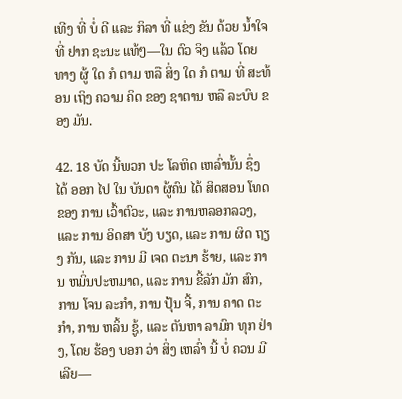ເທີງ ທີ່ ບໍ່ ດີ ແລະ ກິລາ ທີ່ ແຂ່ງ ຂັນ ດ້ວຍ ນໍ້າໃຈ ທີ່ ຢາກ ຊະນະ ແທ້ໆ—ໃນ ຕົວ ຈິງ ແລ້ວ ໂດຍ ທາງ ຜູ້ ໃດ ກໍ ຕາມ ຫລື ສິ່ງ ໃດ ກໍ ຕາມ ທີ່ ສະທ້ອນ ເຖິງ ຄວາມ ຄິດ ຂອງ ຊາຕານ ຫລື ລະບົບ ຂອງ ມັນ.

42. 18 ບັດ ນີ້ພວກ ປະ ໂລຫິດ ເຫລົ່ານັ້ນ ຊຶ່ງ ໄດ້ ອອກ ໄປ ໃນ ບັນດາ ຜູ້ຄົນ ໄດ້ ສິດສອນ ໂທດ ຂອງ ການ ເວົ້າຕົວະ, ແລະ ການຫລອກລວງ, ແລະ ການ ອິດສາ ບັງ ບຽດ, ແລະ ການ ຜິດ ຖຽງ ກັນ, ແລະ ການ ມີ ເຈດ ຕະນາ ຮ້າຍ, ແລະ ການ ຫມິ່ນປະຫມາດ, ແລະ ການ ຂີ້ລັກ ມັກ ສົກ, ການ ໂຈນ ລະກໍາ, ການ ປຸ້ນ ຈີ້, ການ ຄາດ ຕະກໍາ, ການ ຫລິ້ນ ຊູ້, ແລະ ຕັນຫາ ລາມົກ ທຸກ ຢ່າງ, ໂດຍ ຮ້ອງ ບອກ ວ່າ ສິ່ງ ເຫລົ່າ ນີ້ ບໍ່ ຄວນ ມີ ເລີຍ—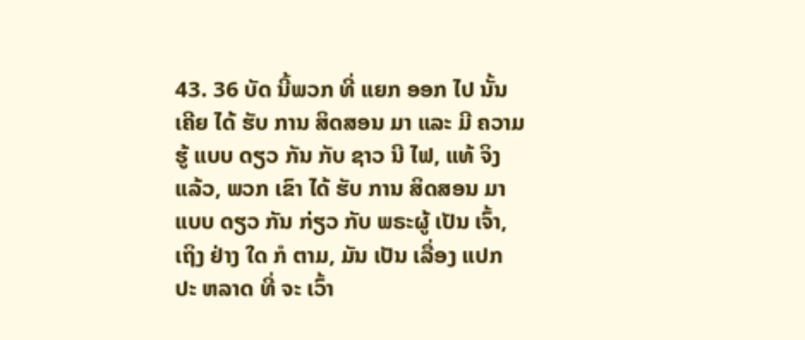43. 36 ບັດ ນີ້ພວກ ທີ່ ແຍກ ອອກ ໄປ ນັ້ນ ເຄີຍ ໄດ້ ຮັບ ການ ສິດສອນ ມາ ແລະ ມີ ຄວາມ ຮູ້ ແບບ ດຽວ ກັນ ກັບ ຊາວ ນີ ໄຟ, ແທ້ ຈິງ ແລ້ວ, ພວກ ເຂົາ ໄດ້ ຮັບ ການ ສິດສອນ ມາ ແບບ ດຽວ ກັນ ກ່ຽວ ກັບ ພຣະຜູ້ ເປັນ ເຈົ້າ, ເຖິງ ຢ່າງ ໃດ ກໍ ຕາມ, ມັນ ເປັນ ເລື່ອງ ແປກ ປະ ຫລາດ ທີ່ ຈະ ເວົ້າ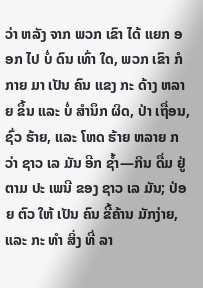ວ່າ ຫລັງ ຈາກ ພວກ ເຂົາ ໄດ້ ແຍກ ອອກ ໄປ ບໍ່ ດົນ ເທົ່າ ໃດ, ພວກ ເຂົາ ກໍ ກາຍ ມາ ເປັນ ຄົນ ແຂງ ກະ ດ້າງ ຫລາຍ ຂຶ້ນ ແລະ ບໍ່ ສໍານຶກ ຜິດ, ປ່າ ເຖື່ອນ, ຊົ່ວ ຮ້າຍ, ແລະ ໂຫດ ຮ້າຍ ຫລາຍ ກວ່າ ຊາວ ເລ ມັນ ອີກ ຊ້ຳ—ກິນ ດື່ມ ຢູ່ ຕາມ ປະ ເພນີ ຂອງ ຊາວ ເລ ມັນ; ປ່ອຍ ຕົວ ໃຫ້ ເປັນ ຄົນ ຂີ້ຄ້ານ ມັກງ່າຍ, ແລະ ກະ ທໍາ ສິ່ງ ທີ່ ລາ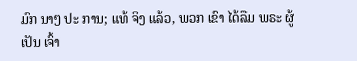ມົກ ນາໆ ປະ ການ; ແທ້ ຈິງ ແລ້ວ, ພວກ ເຂົາ ໄດ້ລືມ ພຣະ ຜູ້ ເປັນ ເຈົ້າ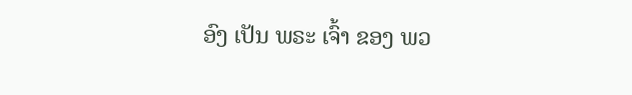ອົງ ເປັນ ພຣະ ເຈົ້າ ຂອງ ພວ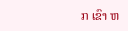ກ ເຂົາ ຫ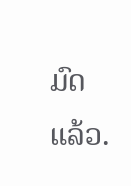ມົດ ແລ້ວ.